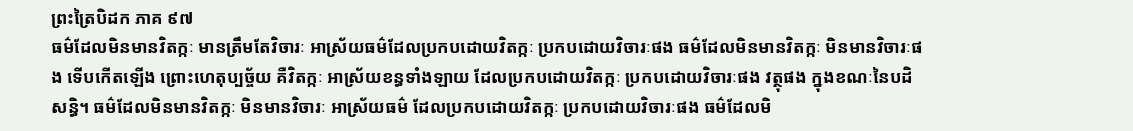ព្រះត្រៃបិដក ភាគ ៩៧
ធម៌ដែលមិនមានវិតក្កៈ មានត្រឹមតែវិចារៈ អាស្រ័យធម៌ដែលប្រកបដោយវិតក្កៈ ប្រកបដោយវិចារៈផង ធម៌ដែលមិនមានវិតក្កៈ មិនមានវិចារៈផង ទើបកើតឡើង ព្រោះហេតុប្បច្ច័យ គឺវិតក្កៈ អាស្រ័យខន្ធទាំងឡាយ ដែលប្រកបដោយវិតក្កៈ ប្រកបដោយវិចារៈផង វត្ថុផង ក្នុងខណៈនៃបដិសន្ធិ។ ធម៌ដែលមិនមានវិតក្កៈ មិនមានវិចារៈ អាស្រ័យធម៌ ដែលប្រកបដោយវិតក្កៈ ប្រកបដោយវិចារៈផង ធម៌ដែលមិ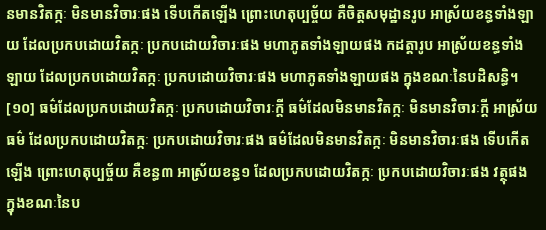នមានវិតក្កៈ មិនមានវិចារៈផង ទើបកើតឡើង ព្រោះហេតុប្បច្ច័យ គឺចិត្តសមុដ្ឋានរូប អាស្រ័យខន្ធទាំងឡាយ ដែលប្រកបដោយវិតក្កៈ ប្រកបដោយវិចារៈផង មហាភូតទាំងឡាយផង កដត្តារូប អាស្រ័យខន្ធទាំងឡាយ ដែលប្រកបដោយវិតក្កៈ ប្រកបដោយវិចារៈផង មហាភូតទាំងឡាយផង ក្នុងខណៈនៃបដិសន្ធិ។
[១០] ធម៌ដែលប្រកបដោយវិតក្កៈ ប្រកបដោយវិចារៈក្តី ធម៌ដែលមិនមានវិតក្កៈ មិនមានវិចារៈក្តី អាស្រ័យធម៌ ដែលប្រកបដោយវិតក្កៈ ប្រកបដោយវិចារៈផង ធម៌ដែលមិនមានវិតក្កៈ មិនមានវិចារៈផង ទើបកើតឡើង ព្រោះហេតុប្បច្ច័យ គឺខន្ធ៣ អាស្រ័យខន្ធ១ ដែលប្រកបដោយវិតក្កៈ ប្រកបដោយវិចារៈផង វត្ថុផង ក្នុងខណៈនៃប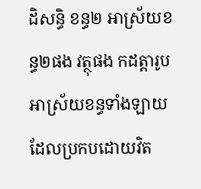ដិសន្ធិ ខន្ធ២ អាស្រ័យខន្ធ២ផង វត្ថុផង កដត្តារូប អាស្រ័យខន្ធទាំងឡាយ ដែលប្រកបដោយវិត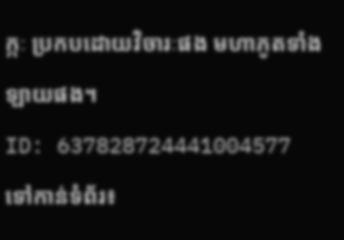ក្កៈ ប្រកបដោយវិចារៈផង មហាភូតទាំងឡាយផង។
ID: 637828724441004577
ទៅកាន់ទំព័រ៖